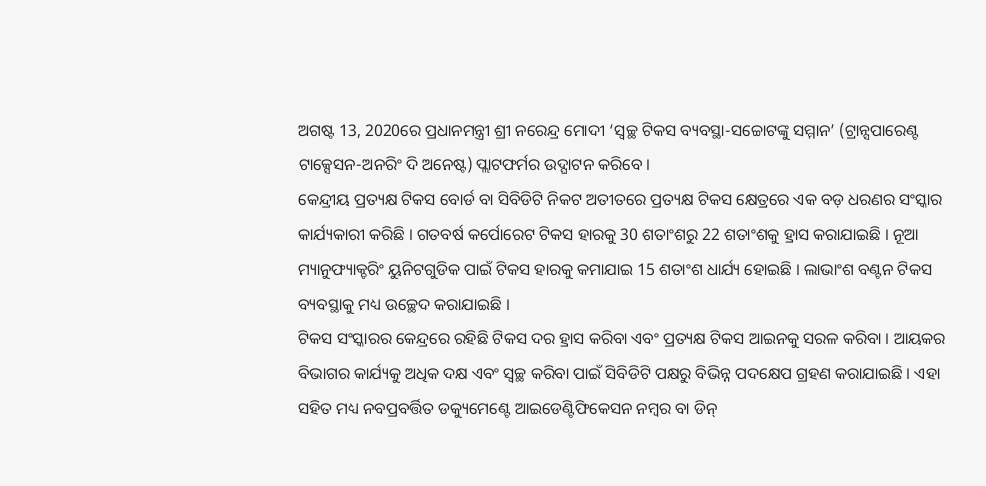ଅଗଷ୍ଟ 13, 2020ରେ ପ୍ରଧାନମନ୍ତ୍ରୀ ଶ୍ରୀ ନରେନ୍ଦ୍ର ମୋଦୀ ‘ସ୍ୱଚ୍ଛ ଟିକସ ବ୍ୟବସ୍ଥା-ସଚ୍ଚୋଟଙ୍କୁ ସମ୍ମାନ’ (ଟ୍ରାନ୍ସପାରେଣ୍ଟ ଟାକ୍ସେସନ-ଅନରିଂ ଦି ଅନେଷ୍ଟ) ପ୍ଲାଟଫର୍ମର ଉଦ୍ଘାଟନ କରିବେ ।
କେନ୍ଦ୍ରୀୟ ପ୍ରତ୍ୟକ୍ଷ ଟିକସ ବୋର୍ଡ ବା ସିବିଡିଟି ନିକଟ ଅତୀତରେ ପ୍ରତ୍ୟକ୍ଷ ଟିକସ କ୍ଷେତ୍ରରେ ଏକ ବଡ଼ ଧରଣର ସଂସ୍କାର କାର୍ଯ୍ୟକାରୀ କରିଛି । ଗତବର୍ଷ କର୍ପୋରେଟ ଟିକସ ହାରକୁ 30 ଶତାଂଶରୁ 22 ଶତାଂଶକୁ ହ୍ରାସ କରାଯାଇଛି । ନୂଆ ମ୍ୟାନୁଫ୍ୟାକ୍ଚରିଂ ୟୁନିଟଗୁଡିକ ପାଇଁ ଟିକସ ହାରକୁ କମାଯାଇ 15 ଶତାଂଶ ଧାର୍ଯ୍ୟ ହୋଇଛି । ଲାଭାଂଶ ବଣ୍ଟନ ଟିକସ ବ୍ୟବସ୍ଥାକୁ ମଧ୍ୟ ଉଚ୍ଛେଦ କରାଯାଇଛି ।
ଟିକସ ସଂସ୍କାରର କେନ୍ଦ୍ରରେ ରହିଛି ଟିକସ ଦର ହ୍ରାସ କରିବା ଏବଂ ପ୍ରତ୍ୟକ୍ଷ ଟିକସ ଆଇନକୁ ସରଳ କରିବା । ଆୟକର ବିଭାଗର କାର୍ଯ୍ୟକୁ ଅଧିକ ଦକ୍ଷ ଏବଂ ସ୍ୱଚ୍ଛ କରିବା ପାଇଁ ସିବିଡିଟି ପକ୍ଷରୁ ବିଭିନ୍ନ ପଦକ୍ଷେପ ଗ୍ରହଣ କରାଯାଇଛି । ଏହା ସହିତ ମଧ୍ୟ ନବପ୍ରବର୍ତ୍ତିତ ଡକ୍ୟୁମେଣ୍ଟେ ଆଇଡେଣ୍ଟିଫିକେସନ ନମ୍ବର ବା ଡିନ୍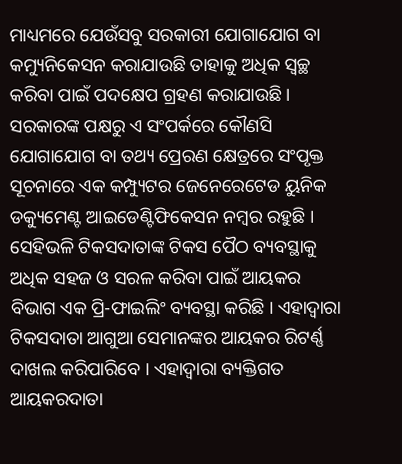ମାଧ୍ୟମରେ ଯେଉଁସବୁ ସରକାରୀ ଯୋଗାଯୋଗ ବା କମ୍ୟୁନିକେସନ କରାଯାଉଛି ତାହାକୁ ଅଧିକ ସ୍ୱଚ୍ଛ କରିବା ପାଇଁ ପଦକ୍ଷେପ ଗ୍ରହଣ କରାଯାଉଛି। ସରକାରଙ୍କ ପକ୍ଷରୁ ଏ ସଂପର୍କରେ କୌଣସି ଯୋଗାଯୋଗ ବା ତଥ୍ୟ ପ୍ରେରଣ କ୍ଷେତ୍ରରେ ସଂପୃକ୍ତ ସୂଚନାରେ ଏକ କମ୍ପ୍ୟୁଟର ଜେନେରେଟେଡ ୟୁନିକ ଡକ୍ୟୁମେଣ୍ଟ ଆଇଡେଣ୍ଟିଫିକେସନ ନମ୍ବର ରହୁଛି । ସେହିଭଳି ଟିକସଦାତାଙ୍କ ଟିକସ ପୈଠ ବ୍ୟବସ୍ଥାକୁ ଅଧିକ ସହଜ ଓ ସରଳ କରିବା ପାଇଁ ଆୟକର ବିଭାଗ ଏକ ପ୍ରି-ଫାଇଲିଂ ବ୍ୟବସ୍ଥା କରିଛି । ଏହାଦ୍ୱାରା ଟିକସଦାତା ଆଗୁଆ ସେମାନଙ୍କର ଆୟକର ରିଟର୍ଣ୍ଣ ଦାଖଲ କରିପାରିବେ । ଏହାଦ୍ୱାରା ବ୍ୟକ୍ତିଗତ ଆୟକରଦାତା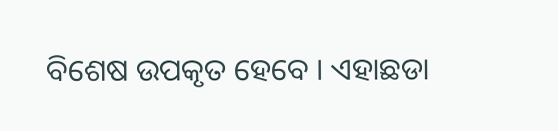ବିଶେଷ ଉପକୃତ ହେବେ । ଏହାଛଡା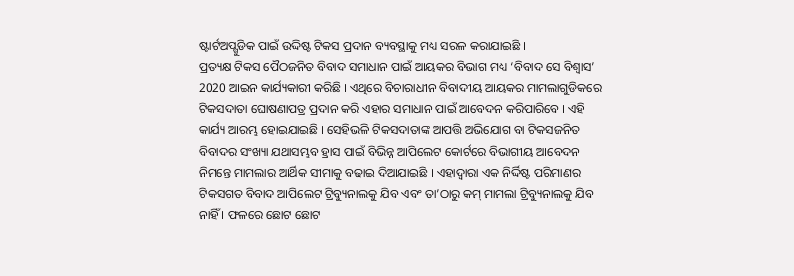ଷ୍ଟାର୍ଟଅପ୍ଗୁଡିକ ପାଇଁ ଉଦ୍ଦିଷ୍ଟ ଟିକସ ପ୍ରଦାନ ବ୍ୟବସ୍ଥାକୁ ମଧ୍ୟ ସରଳ କରାଯାଇଛି ।
ପ୍ରତ୍ୟକ୍ଷ ଟିକସ ପୈଠଜନିତ ବିବାଦ ସମାଧାନ ପାଇଁ ଆୟକର ବିଭାଗ ମଧ୍ୟ ‘ବିବାଦ ସେ ବିଶ୍ୱାସ’ 2020 ଆଇନ କାର୍ଯ୍ୟକାରୀ କରିଛି । ଏଥିରେ ବିଚାରାଧୀନ ବିବାଦୀୟ ଆୟକର ମାମଲାଗୁଡିକରେ ଟିକସଦାତା ଘୋଷଣାପତ୍ର ପ୍ରଦାନ କରି ଏହାର ସମାଧାନ ପାଇଁ ଆବେଦନ କରିପାରିବେ । ଏହି କାର୍ଯ୍ୟ ଆରମ୍ଭ ହୋଇଯାଇଛି । ସେହିଭଳି ଟିକସଦାତାଙ୍କ ଆପତ୍ତି ଅଭିଯୋଗ ବା ଟିକସଜନିତ ବିବାଦର ସଂଖ୍ୟା ଯଥାସମ୍ଭବ ହ୍ରାସ ପାଇଁ ବିଭିନ୍ନ ଆପିଲେଟ କୋର୍ଟରେ ବିଭାଗୀୟ ଆବେଦନ ନିମନ୍ତେ ମାମଲାର ଆର୍ଥିକ ସୀମାକୁ ବଢାଇ ଦିଆଯାଇଛି । ଏହାଦ୍ୱାରା ଏକ ନିର୍ଦ୍ଦିଷ୍ଟ ପରିମାଣର ଟିକସଗତ ବିବାଦ ଆପିଲେଟ ଟ୍ରିବ୍ୟୁନାଲକୁ ଯିବ ଏବଂ ତା’ଠାରୁ କମ୍ ମାମଲା ଟ୍ରିବ୍ୟୁନାଲକୁ ଯିବ ନାହିଁ । ଫଳରେ ଛୋଟ ଛୋଟ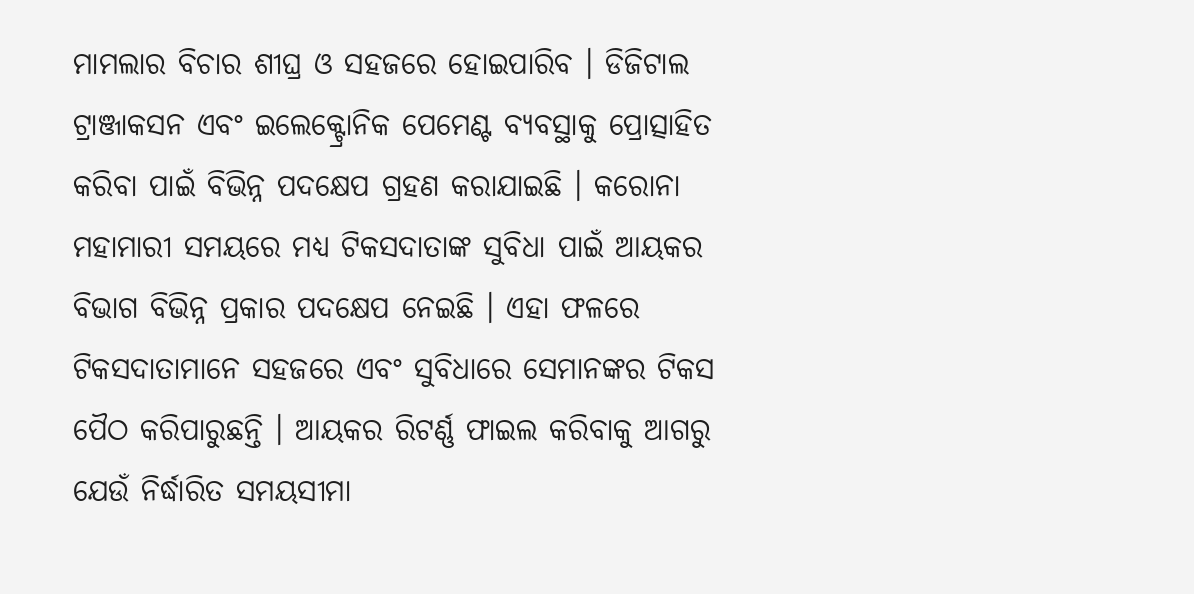ମାମଲାର ବିଚାର ଶୀଘ୍ର ଓ ସହଜରେ ହୋଇପାରିବ । ଡିଜିଟାଲ ଟ୍ରାଞ୍ଜାକସନ ଏବଂ ଇଲେକ୍ଟ୍ରୋନିକ ପେମେଣ୍ଟ ବ୍ୟବସ୍ଥାକୁ ପ୍ରୋତ୍ସାହିତ କରିବା ପାଇଁ ବିଭିନ୍ନ ପଦକ୍ଷେପ ଗ୍ରହଣ କରାଯାଇଛି । କରୋନା ମହାମାରୀ ସମୟରେ ମଧ୍ୟ ଟିକସଦାତାଙ୍କ ସୁବିଧା ପାଇଁ ଆୟକର ବିଭାଗ ବିଭିନ୍ନ ପ୍ରକାର ପଦକ୍ଷେପ ନେଇଛି । ଏହା ଫଳରେ ଟିକସଦାତାମାନେ ସହଜରେ ଏବଂ ସୁବିଧାରେ ସେମାନଙ୍କର ଟିକସ ପୈଠ କରିପାରୁଛନ୍ତି । ଆୟକର ରିଟର୍ଣ୍ଣ ଫାଇଲ କରିବାକୁ ଆଗରୁ ଯେଉଁ ନିର୍ଦ୍ଧାରିତ ସମୟସୀମା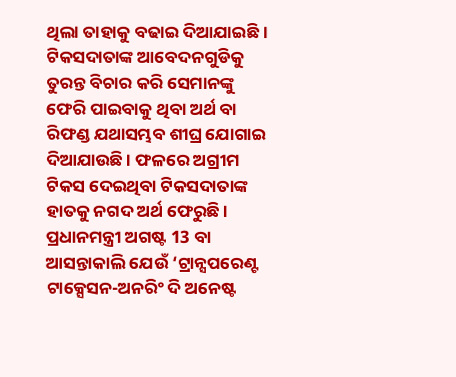ଥିଲା ତାହାକୁ ବଢାଇ ଦିଆଯାଇଛି । ଟିକସଦାତାଙ୍କ ଆବେଦନଗୁଡିକୁ ତୁରନ୍ତ ବିଚାର କରି ସେମାନଙ୍କୁ ଫେରି ପାଇବାକୁ ଥିବା ଅର୍ଥ ବା ରିଫଣ୍ଡ ଯଥାସମ୍ଭବ ଶୀଘ୍ର ଯୋଗାଇ ଦିଆଯାଉଛି । ଫଳରେ ଅଗ୍ରୀମ ଟିକସ ଦେଇଥିବା ଟିକସଦାତାଙ୍କ ହାତକୁ ନଗଦ ଅର୍ଥ ଫେରୁଛି ।
ପ୍ରଧାନମନ୍ତ୍ରୀ ଅଗଷ୍ଟ 13 ବା ଆସନ୍ତାକାଲି ଯେଉଁ ‘ଟ୍ରାନ୍ସପରେଣ୍ଟ ଟାକ୍ସେସନ-ଅନରିଂ ଦି ଅନେଷ୍ଟ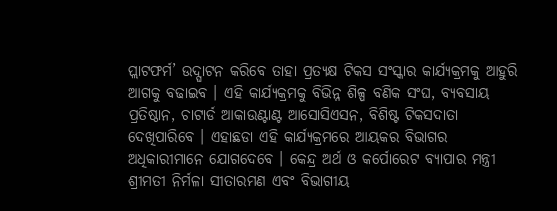ପ୍ଲାଟଫର୍ମ’ ଉଦ୍ଘାଟନ କରିବେ ତାହା ପ୍ରତ୍ୟକ୍ଷ ଟିକସ ସଂସ୍କାର କାର୍ଯ୍ୟକ୍ରମକୁ ଆହୁରି ଆଗକୁ ବଢାଇବ । ଏହି କାର୍ଯ୍ୟକ୍ରମକୁ ବିଭିନ୍ନ ଶିଳ୍ପ ବଣିକ ସଂଘ, ବ୍ୟବସାୟ ପ୍ରତିଷ୍ଠାନ, ଚାଟାର୍ଡ ଆକାଉଣ୍ଟାଣ୍ଟ ଆସୋସିଏସନ, ବିଶିଷ୍ଟ ଟିକସଦାତା ଦେଖିପାରିବେ । ଏହାଛଡା ଏହି କାର୍ଯ୍ୟକ୍ରମରେ ଆୟକର ବିଭାଗର ଅଧିକାରୀମାନେ ଯୋଗଦେବେ । କେନ୍ଦ୍ର ଅର୍ଥ ଓ କର୍ପୋରେଟ ବ୍ୟାପାର ମନ୍ତ୍ରୀ ଶ୍ରୀମତୀ ନିର୍ମଳା ସୀତାରମଣ ଏବଂ ବିଭାଗୀୟ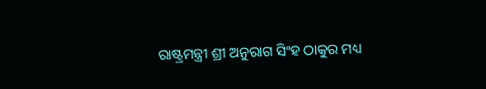ରାଷ୍ଟ୍ରମନ୍ତ୍ରୀ ଶ୍ରୀ ଅନୁରାଗ ସିଂହ ଠାକୁର ମଧ୍ୟ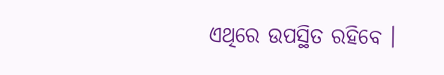ଏଥିରେ ଉପସ୍ଥିତ ରହିବେ ।